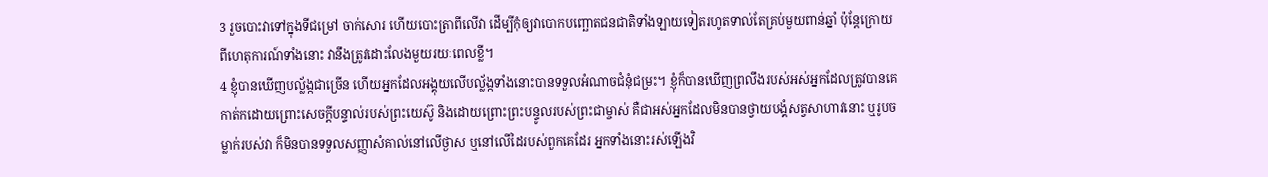3 រួចបោះវាទៅក្នុងទីជម្រៅ ចាក់សោរ ហើយបោះត្រាពីលើវា ដើម្បីកុំឲ្យវាបោកបញ្ឆោតជនជាតិទាំងឡាយទៀតរហូតទាល់តែគ្រប់មួយពាន់ឆ្នាំ ប៉ុន្ដែក្រោយពីហេតុការណ៍ទាំងនោះ វានឹងត្រូវដោះលែងមួយរយៈពេលខ្លី។
4 ខ្ញុំបានឃើញបល្ល័ង្កជាច្រើន ហើយអ្នកដែលអង្គុយលើបល្ល័ង្កទាំងនោះបានទទួលអំណាចជំនុំជម្រះ។ ខ្ញុំក៏បានឃើញព្រលឹងរបស់អស់អ្នកដែលត្រូវបានគេកាត់កដោយព្រោះសេចក្ដីបន្ទាល់របស់ព្រះយេស៊ូ និងដោយព្រោះព្រះបន្ទូលរបស់ព្រះជាម្ចាស់ គឺជាអស់អ្នកដែលមិនបានថ្វាយបង្គំសត្វសាហាវនោះ ឬរូបចម្លាក់របស់វា ក៏មិនបានទទួលសញ្ញាសំគាល់នៅលើថ្ងាស ឬនៅលើដៃរបស់ពួកគេដែរ អ្នកទាំងនោះរស់ឡើងវិ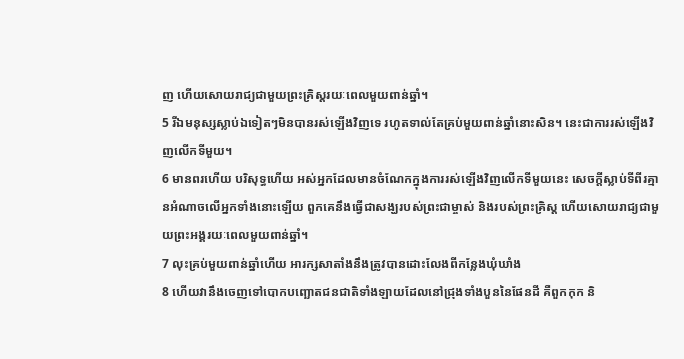ញ ហើយសោយរាជ្យជាមួយព្រះគ្រិស្ដរយៈពេលមួយពាន់ឆ្នាំ។
5 រីឯមនុស្សស្លាប់ឯទៀតៗមិនបានរស់ឡើងវិញទេ រហូតទាល់តែគ្រប់មួយពាន់ឆ្នាំនោះសិន។ នេះជាការរស់ឡើងវិញលើកទីមួយ។
6 មានពរហើយ បរិសុទ្ធហើយ អស់អ្នកដែលមានចំណែកក្នុងការរស់ឡើងវិញលើកទីមួយនេះ សេចក្ដីស្លាប់ទីពីរគ្មានអំណាចលើអ្នកទាំងនោះឡើយ ពួកគេនឹងធ្វើជាសង្ឃរបស់ព្រះជាម្ចាស់ និងរបស់ព្រះគ្រិស្ដ ហើយសោយរាជ្យជាមួយព្រះអង្គរយៈពេលមួយពាន់ឆ្នាំ។
7 លុះគ្រប់មួយពាន់ឆ្នាំហើយ អារក្សសាតាំងនឹងត្រូវបានដោះលែងពីកន្លែងឃុំឃាំង
8 ហើយវានឹងចេញទៅបោកបញ្ឆោតជនជាតិទាំងឡាយដែលនៅជ្រុងទាំងបួននៃផែនដី គឺពួកកុក និ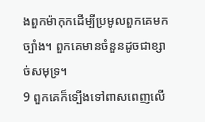ងពួកម៉ាកុកដើម្បីប្រមូលពួកគេមកច្បាំង។ ពួកគេមានចំនួនដូចជាខ្សាច់សមុទ្រ។
9 ពួកគេក៏ទ្បើងទៅពាសពេញលើ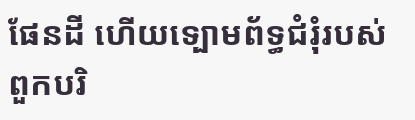ផែនដី ហើយទ្បោមព័ទ្ធជំរុំរបស់ពួកបរិ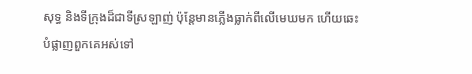សុទ្ធ និងទីក្រុងដ៏ជាទីស្រឡាញ់ ប៉ុន្ដែមានភ្លើងធ្លាក់ពីលើមេឃមក ហើយឆេះបំផ្លាញពួកគេអស់ទៅ